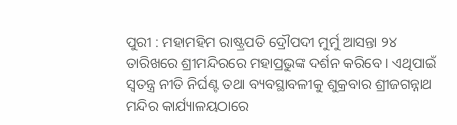ପୁରୀ : ମହାମହିମ ରାଷ୍ଟ୍ରପତି ଦ୍ରୌପଦୀ ମୁର୍ମୁ ଆସନ୍ତା ୨୪ ତାରିଖରେ ଶ୍ରୀମନ୍ଦିରରେ ମହାପ୍ରଭୁଙ୍କ ଦର୍ଶନ କରିବେ । ଏଥିପାଇଁ ସ୍ୱତନ୍ତ୍ର ନୀତି ନିର୍ଘଣ୍ଟ ତଥା ବ୍ୟବସ୍ଥାବଳୀକୁ ଶୁକ୍ରବାର ଶ୍ରୀଜଗନ୍ନାଥ ମନ୍ଦିର କାର୍ଯ୍ୟାଳୟଠାରେ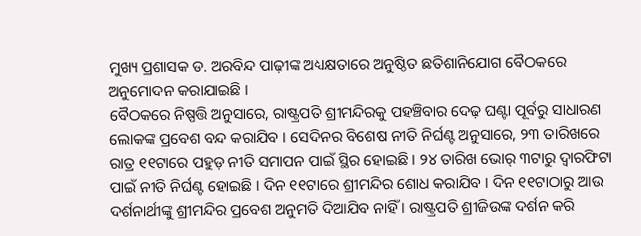ମୁଖ୍ୟ ପ୍ରଶାସକ ଡ. ଅରବିନ୍ଦ ପାଢ଼ୀଙ୍କ ଅଧ୍ୟକ୍ଷତାରେ ଅନୁଷ୍ଠିତ ଛତିଶାନିଯୋଗ ବୈଠକରେ ଅନୁମୋଦନ କରାଯାଇଛି ।
ବୈଠକରେ ନିଷ୍ପତ୍ତି ଅନୁସାରେ, ରାଷ୍ଟ୍ରପତି ଶ୍ରୀମନ୍ଦିରକୁ ପହଞ୍ଚିବାର ଦେଢ଼ ଘଣ୍ଟା ପୂର୍ବରୁ ସାଧାରଣ ଲୋକଙ୍କ ପ୍ରବେଶ ବନ୍ଦ କରାଯିବ । ସେଦିନର ବିଶେଷ ନୀତି ନିର୍ଘଣ୍ଟ ଅନୁସାରେ, ୨୩ ତାରିଖରେ ରାତ୍ର ୧୧ଟାରେ ପହୁଡ଼ ନୀତି ସମାପନ ପାଇଁ ସ୍ଥିର ହୋଇଛି । ୨୪ ତାରିଖ ଭୋର୍ ୩ଟାରୁ ଦ୍ୱାରଫିଟା ପାଇଁ ନୀତି ନିର୍ଘଣ୍ଟ ହୋଇଛି । ଦିନ ୧୧ଟାରେ ଶ୍ରୀମନ୍ଦିର ଶୋଧ କରାଯିବ । ଦିନ ୧୧ଟାଠାରୁ ଆଉ ଦର୍ଶନାର୍ଥୀଙ୍କୁ ଶ୍ରୀମନ୍ଦିର ପ୍ରବେଶ ଅନୁମତି ଦିଆଯିବ ନାହିଁ । ରାଷ୍ଟ୍ରପତି ଶ୍ରୀଜିଉଙ୍କ ଦର୍ଶନ କରି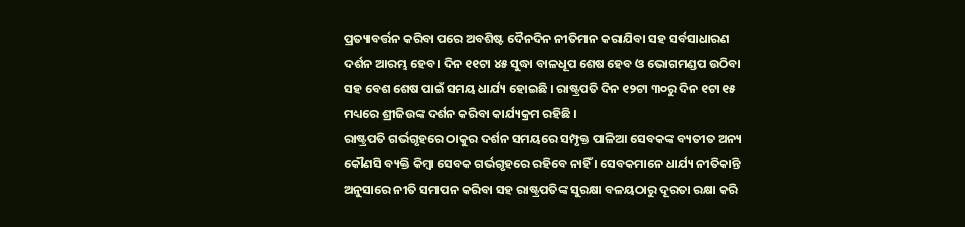ପ୍ରତ୍ୟାବର୍ତ୍ତନ କରିବା ପରେ ଅବଶିଷ୍ଟ ଦୈନଦିନ ନୀତିମାନ କରାଯିବା ସହ ସର୍ବସାଧାରଣ ଦର୍ଶନ ଆରମ୍ଭ ହେବ । ଦିନ ୧୧ଟା ୪୫ ସୁଦ୍ଧା ବାଳଧୂପ ଶେଷ ହେବ ଓ ଭୋଗମଣ୍ଡପ ଉଠିବା ସହ ବେଶ ଶେଷ ପାଇଁ ସମୟ ଧାର୍ଯ୍ୟ ହୋଇଛି । ରାଷ୍ଟ୍ରପତି ଦିନ ୧୨ଟା ୩୦ରୁ ଦିନ ୧ଟା ୧୫ ମଧ୍ୟରେ ଶ୍ରୀଜିଉଙ୍କ ଦର୍ଶନ କରିବା କାର୍ଯ୍ୟକ୍ରମ ରହିଛି ।
ରାଷ୍ଟ୍ରପତି ଗର୍ଭଗୃହରେ ଠାକୁର ଦର୍ଶନ ସମୟରେ ସମ୍ପୃକ୍ତ ପାଳିଆ ସେବକଙ୍କ ବ୍ୟତୀତ ଅନ୍ୟ କୌଣସି ବ୍ୟକ୍ତି କିମ୍ବା ସେବକ ଗର୍ଭଗୃହରେ ରହିବେ ନାହିଁ । ସେବକମାନେ ଧାର୍ଯ୍ୟ ନୀତିକାନ୍ତି ଅନୁସାରେ ନୀତି ସମାପନ କରିବା ସହ ରାଷ୍ଟ୍ରପତିଙ୍କ ସୁରକ୍ଷା ବଳୟଠାରୁ ଦୂରତା ରକ୍ଷା କରି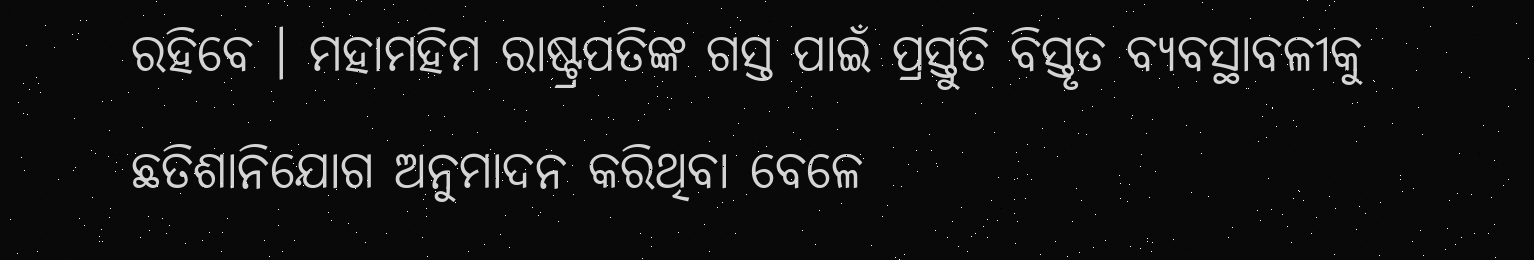ରହିବେ । ମହାମହିମ ରାଷ୍ଟ୍ରପତିଙ୍କ ଗସ୍ତ ପାଇଁ ପ୍ରସ୍ତୁତି ବିସ୍ତୃତ ବ୍ୟବସ୍ଥାବଳୀକୁ ଛତିଶାନିଯୋଗ ଅନୁମାଦନ କରିଥିବା ବେଳେ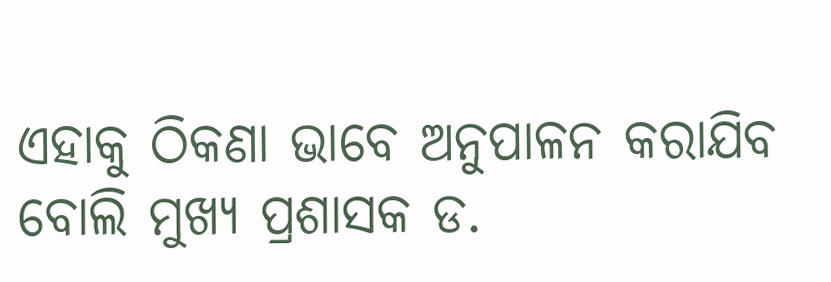ଏହାକୁ ଠିକଣା ଭାବେ ଅନୁପାଳନ କରାଯିବ ବୋଲି ମୁଖ୍ୟ ପ୍ରଶାସକ ଡ.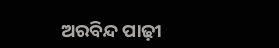ଅରବିନ୍ଦ ପାଢ଼ୀ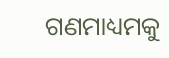ଗଣମାଧ୍ୟମକୁ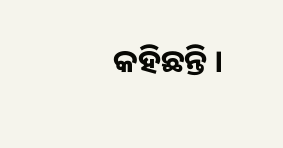କହିଛନ୍ତି ।